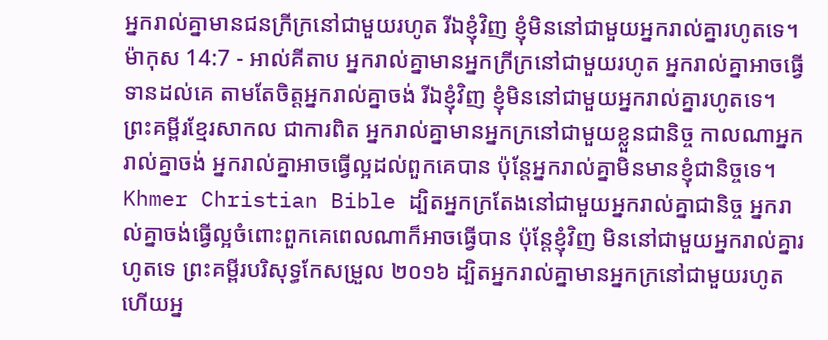អ្នករាល់គ្នាមានជនក្រីក្រនៅជាមួយរហូត រីឯខ្ញុំវិញ ខ្ញុំមិននៅជាមួយអ្នករាល់គ្នារហូតទេ។
ម៉ាកុស 14:7 - អាល់គីតាប អ្នករាល់គ្នាមានអ្នកក្រីក្រនៅជាមួយរហូត អ្នករាល់គ្នាអាចធ្វើទានដល់គេ តាមតែចិត្ដអ្នករាល់គ្នាចង់ រីឯខ្ញុំវិញ ខ្ញុំមិននៅជាមួយអ្នករាល់គ្នារហូតទេ។ ព្រះគម្ពីរខ្មែរសាកល ជាការពិត អ្នករាល់គ្នាមានអ្នកក្រនៅជាមួយខ្លួនជានិច្ច កាលណាអ្នករាល់គ្នាចង់ អ្នករាល់គ្នាអាចធ្វើល្អដល់ពួកគេបាន ប៉ុន្តែអ្នករាល់គ្នាមិនមានខ្ញុំជានិច្ចទេ។ Khmer Christian Bible ដ្បិតអ្នកក្រតែងនៅជាមួយអ្នករាល់គ្នាជានិច្ច អ្នករាល់គ្នាចង់ធ្វើល្អចំពោះពួកគេពេលណាក៏អាចធ្វើបាន ប៉ុន្ដែខ្ញុំវិញ មិននៅជាមួយអ្នករាល់គ្នារហូតទេ ព្រះគម្ពីរបរិសុទ្ធកែសម្រួល ២០១៦ ដ្បិតអ្នករាល់គ្នាមានអ្នកក្រនៅជាមួយរហូត ហើយអ្ន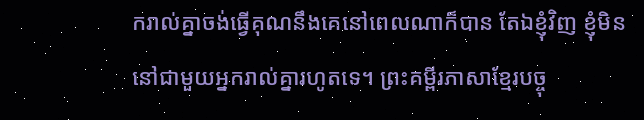ករាល់គ្នាចង់ធ្វើគុណនឹងគេនៅពេលណាក៏បាន តែឯខ្ញុំវិញ ខ្ញុំមិននៅជាមួយអ្នករាល់គ្នារហូតទេ។ ព្រះគម្ពីរភាសាខ្មែរបច្ចុ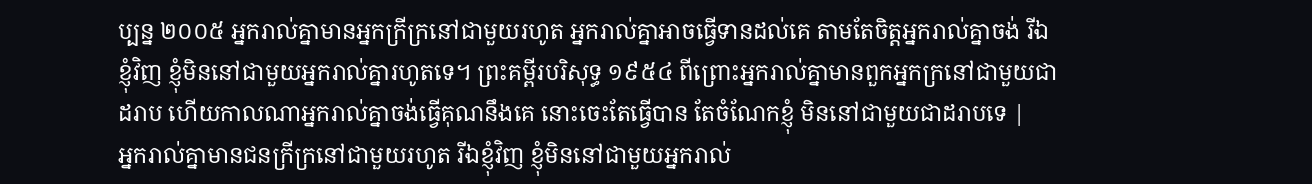ប្បន្ន ២០០៥ អ្នករាល់គ្នាមានអ្នកក្រីក្រនៅជាមួយរហូត អ្នករាល់គ្នាអាចធ្វើទានដល់គេ តាមតែចិត្តអ្នករាល់គ្នាចង់ រីឯខ្ញុំវិញ ខ្ញុំមិននៅជាមួយអ្នករាល់គ្នារហូតទេ។ ព្រះគម្ពីរបរិសុទ្ធ ១៩៥៤ ពីព្រោះអ្នករាល់គ្នាមានពួកអ្នកក្រនៅជាមួយជាដរាប ហើយកាលណាអ្នករាល់គ្នាចង់ធ្វើគុណនឹងគេ នោះចេះតែធ្វើបាន តែចំណែកខ្ញុំ មិននៅជាមួយជាដរាបទេ |
អ្នករាល់គ្នាមានជនក្រីក្រនៅជាមួយរហូត រីឯខ្ញុំវិញ ខ្ញុំមិននៅជាមួយអ្នករាល់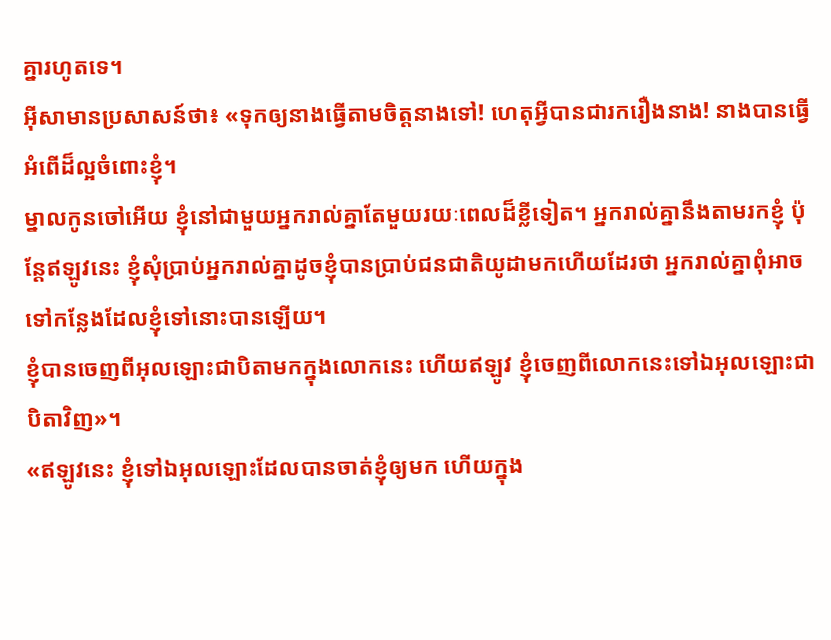គ្នារហូតទេ។
អ៊ីសាមានប្រសាសន៍ថា៖ «ទុកឲ្យនាងធ្វើតាមចិត្ដនាងទៅ! ហេតុអ្វីបានជារករឿងនាង! នាងបានធ្វើអំពើដ៏ល្អចំពោះខ្ញុំ។
ម្នាលកូនចៅអើយ ខ្ញុំនៅជាមួយអ្នករាល់គ្នាតែមួយរយៈពេលដ៏ខ្លីទៀត។ អ្នករាល់គ្នានឹងតាមរកខ្ញុំ ប៉ុន្ដែឥឡូវនេះ ខ្ញុំសុំប្រាប់អ្នករាល់គ្នាដូចខ្ញុំបានប្រាប់ជនជាតិយូដាមកហើយដែរថា អ្នករាល់គ្នាពុំអាចទៅកន្លែងដែលខ្ញុំទៅនោះបានឡើយ។
ខ្ញុំបានចេញពីអុលឡោះជាបិតាមកក្នុងលោកនេះ ហើយឥឡូវ ខ្ញុំចេញពីលោកនេះទៅឯអុលឡោះជាបិតាវិញ»។
«ឥឡូវនេះ ខ្ញុំទៅឯអុលឡោះដែលបានចាត់ខ្ញុំឲ្យមក ហើយក្នុង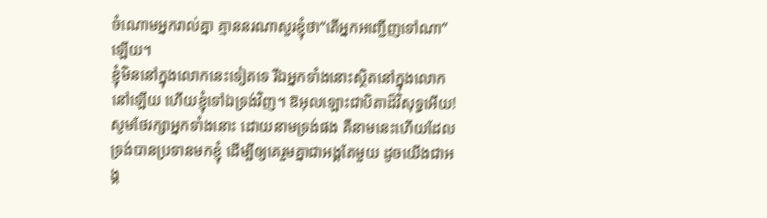ចំណោមអ្នករាល់គ្នា គ្មាននរណាសួរខ្ញុំថា“តើអ្នកអញ្ជើញទៅណា”ឡើយ។
ខ្ញុំមិននៅក្នុងលោកនេះទៀតទេ រីឯអ្នកទាំងនោះស្ថិតនៅក្នុងលោកនៅឡើយ ហើយខ្ញុំទៅឯទ្រង់វិញ។ ឱអុលឡោះជាបិតាដ៏វិសុទ្ធអើយ! សូមថែរក្សាអ្នកទាំងនោះ ដោយនាមទ្រង់ផង គឺនាមនេះហើយដែលទ្រង់បានប្រទានមកខ្ញុំ ដើម្បីឲ្យគេរួមគ្នាជាអង្គតែមួយ ដូចយើងជាអង្គ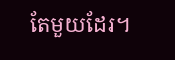តែមួយដែរ។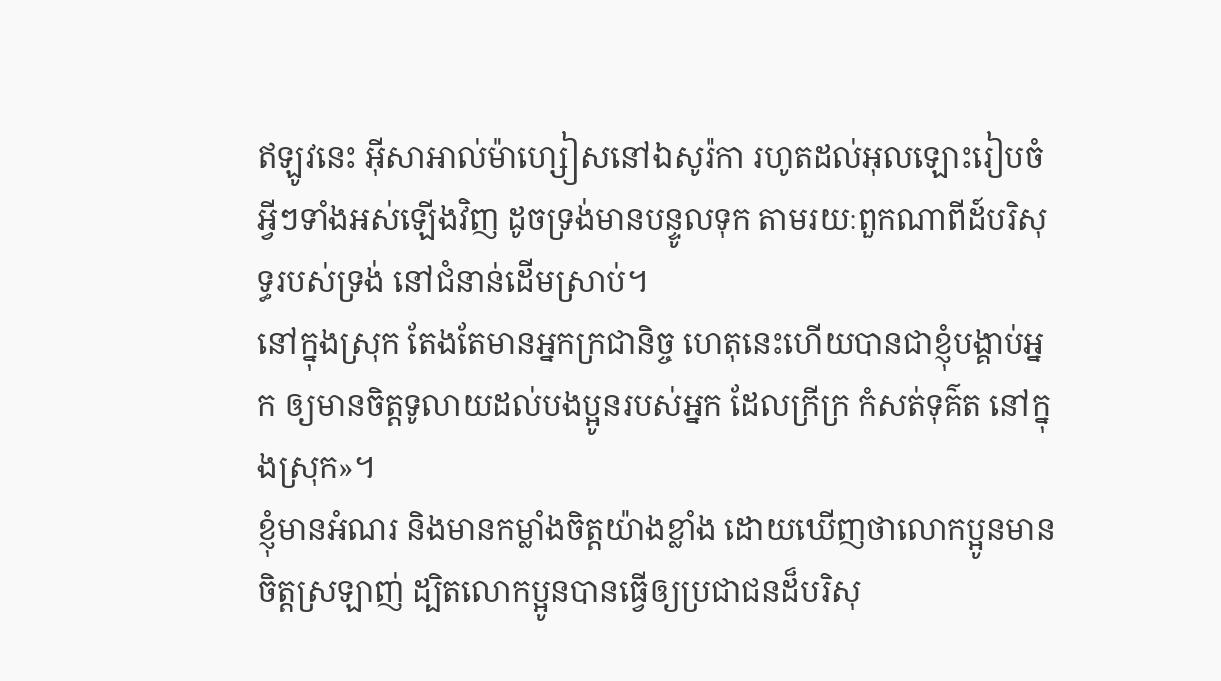ឥឡូវនេះ អ៊ីសាអាល់ម៉ាហ្សៀសនៅឯសូរ៉កា រហូតដល់អុលឡោះរៀបចំអ្វីៗទាំងអស់ឡើងវិញ ដូចទ្រង់មានបន្ទូលទុក តាមរយៈពួកណាពីដ៍បរិសុទ្ធរបស់ទ្រង់ នៅជំនាន់ដើមស្រាប់។
នៅក្នុងស្រុក តែងតែមានអ្នកក្រជានិច្ច ហេតុនេះហើយបានជាខ្ញុំបង្គាប់អ្នក ឲ្យមានចិត្តទូលាយដល់បងប្អូនរបស់អ្នក ដែលក្រីក្រ កំសត់ទុគ៌ត នៅក្នុងស្រុក»។
ខ្ញុំមានអំណរ និងមានកម្លាំងចិត្ដយ៉ាងខ្លាំង ដោយឃើញថាលោកប្អូនមានចិត្ដស្រឡាញ់ ដ្បិតលោកប្អូនបានធ្វើឲ្យប្រជាជនដ៏បរិសុ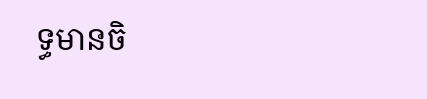ទ្ធមានចិ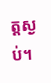ត្ដស្ងប់។